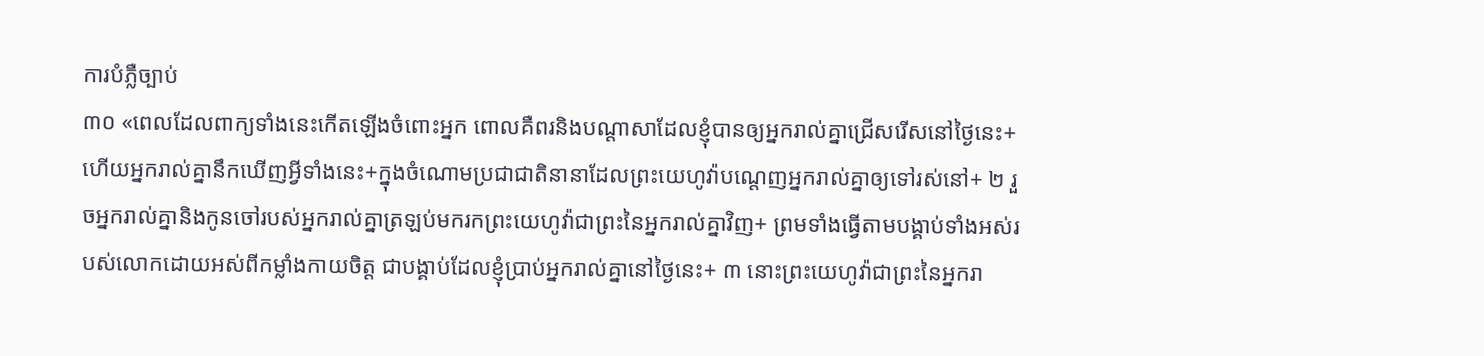ការបំភ្លឺច្បាប់
៣០ «ពេលដែលពាក្យទាំងនេះកើតឡើងចំពោះអ្នក ពោលគឺពរនិងបណ្ដាសាដែលខ្ញុំបានឲ្យអ្នករាល់គ្នាជ្រើសរើសនៅថ្ងៃនេះ+ ហើយអ្នករាល់គ្នានឹកឃើញអ្វីទាំងនេះ+ក្នុងចំណោមប្រជាជាតិនានាដែលព្រះយេហូវ៉ាបណ្ដេញអ្នករាល់គ្នាឲ្យទៅរស់នៅ+ ២ រួចអ្នករាល់គ្នានិងកូនចៅរបស់អ្នករាល់គ្នាត្រឡប់មករកព្រះយេហូវ៉ាជាព្រះនៃអ្នករាល់គ្នាវិញ+ ព្រមទាំងធ្វើតាមបង្គាប់ទាំងអស់របស់លោកដោយអស់ពីកម្លាំងកាយចិត្ត ជាបង្គាប់ដែលខ្ញុំប្រាប់អ្នករាល់គ្នានៅថ្ងៃនេះ+ ៣ នោះព្រះយេហូវ៉ាជាព្រះនៃអ្នករា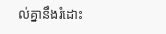ល់គ្នានឹងរំដោះ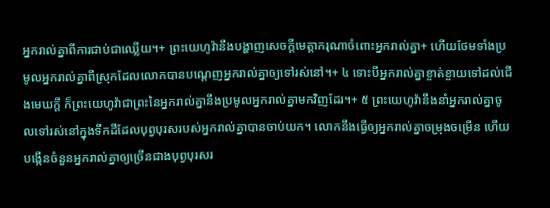អ្នករាល់គ្នាពីការជាប់ជាឈ្លើយ។+ ព្រះយេហូវ៉ានឹងបង្ហាញសេចក្ដីមេត្តាករុណាចំពោះអ្នករាល់គ្នា+ ហើយថែមទាំងប្រមូលអ្នករាល់គ្នាពីស្រុកដែលលោកបានបណ្ដេញអ្នករាល់គ្នាឲ្យទៅរស់នៅ។+ ៤ ទោះបីអ្នករាល់គ្នាខ្ចាត់ខ្ចាយទៅដល់ជើងមេឃក្ដី ក៏ព្រះយេហូវ៉ាជាព្រះនៃអ្នករាល់គ្នានឹងប្រមូលអ្នករាល់គ្នាមកវិញដែរ។+ ៥ ព្រះយេហូវ៉ានឹងនាំអ្នករាល់គ្នាចូលទៅរស់នៅក្នុងទឹកដីដែលបុព្វបុរសរបស់អ្នករាល់គ្នាបានចាប់យក។ លោកនឹងធ្វើឲ្យអ្នករាល់គ្នាចម្រុងចម្រើន ហើយបង្កើនចំនួនអ្នករាល់គ្នាឲ្យច្រើនជាងបុព្វបុរសរ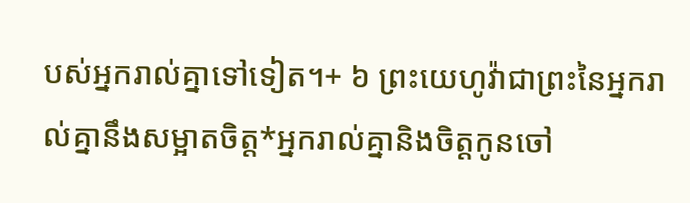បស់អ្នករាល់គ្នាទៅទៀត។+ ៦ ព្រះយេហូវ៉ាជាព្រះនៃអ្នករាល់គ្នានឹងសម្អាតចិត្ត*អ្នករាល់គ្នានិងចិត្តកូនចៅ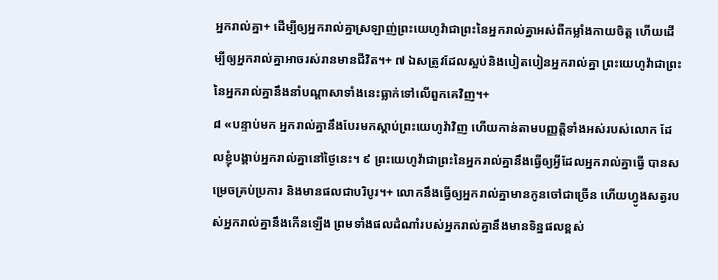អ្នករាល់គ្នា+ ដើម្បីឲ្យអ្នករាល់គ្នាស្រឡាញ់ព្រះយេហូវ៉ាជាព្រះនៃអ្នករាល់គ្នាអស់ពីកម្លាំងកាយចិត្ត ហើយដើម្បីឲ្យអ្នករាល់គ្នាអាចរស់រានមានជីវិត។+ ៧ ឯសត្រូវដែលស្អប់និងបៀតបៀនអ្នករាល់គ្នា ព្រះយេហូវ៉ាជាព្រះនៃអ្នករាល់គ្នានឹងនាំបណ្ដាសាទាំងនេះធ្លាក់ទៅលើពួកគេវិញ។+
៨ «បន្ទាប់មក អ្នករាល់គ្នានឹងបែរមកស្ដាប់ព្រះយេហូវ៉ាវិញ ហើយកាន់តាមបញ្ញត្តិទាំងអស់របស់លោក ដែលខ្ញុំបង្គាប់អ្នករាល់គ្នានៅថ្ងៃនេះ។ ៩ ព្រះយេហូវ៉ាជាព្រះនៃអ្នករាល់គ្នានឹងធ្វើឲ្យអ្វីដែលអ្នករាល់គ្នាធ្វើ បានសម្រេចគ្រប់ប្រការ និងមានផលជាបរិបូរ។+ លោកនឹងធ្វើឲ្យអ្នករាល់គ្នាមានកូនចៅជាច្រើន ហើយហ្វូងសត្វរបស់អ្នករាល់គ្នានឹងកើនឡើង ព្រមទាំងផលដំណាំរបស់អ្នករាល់គ្នានឹងមានទិន្នផលខ្ពស់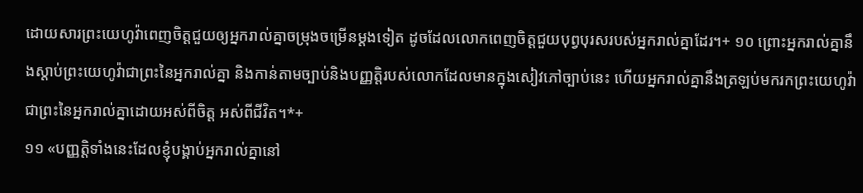ដោយសារព្រះយេហូវ៉ាពេញចិត្តជួយឲ្យអ្នករាល់គ្នាចម្រុងចម្រើនម្ដងទៀត ដូចដែលលោកពេញចិត្តជួយបុព្វបុរសរបស់អ្នករាល់គ្នាដែរ។+ ១០ ព្រោះអ្នករាល់គ្នានឹងស្ដាប់ព្រះយេហូវ៉ាជាព្រះនៃអ្នករាល់គ្នា និងកាន់តាមច្បាប់និងបញ្ញត្តិរបស់លោកដែលមានក្នុងសៀវភៅច្បាប់នេះ ហើយអ្នករាល់គ្នានឹងត្រឡប់មករកព្រះយេហូវ៉ាជាព្រះនៃអ្នករាល់គ្នាដោយអស់ពីចិត្ត អស់ពីជីវិត។*+
១១ «បញ្ញត្តិទាំងនេះដែលខ្ញុំបង្គាប់អ្នករាល់គ្នានៅ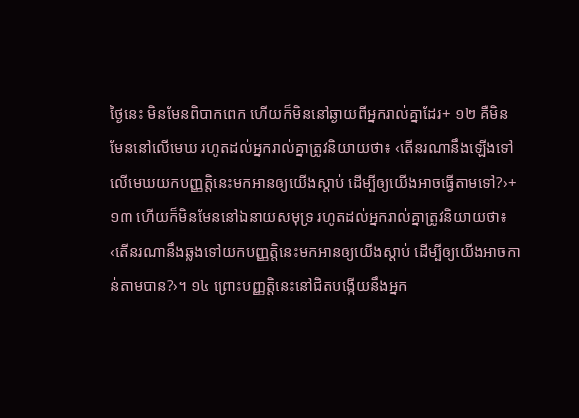ថ្ងៃនេះ មិនមែនពិបាកពេក ហើយក៏មិននៅឆ្ងាយពីអ្នករាល់គ្នាដែរ+ ១២ គឺមិនមែននៅលើមេឃ រហូតដល់អ្នករាល់គ្នាត្រូវនិយាយថា៖ ‹តើនរណានឹងឡើងទៅលើមេឃយកបញ្ញត្តិនេះមកអានឲ្យយើងស្ដាប់ ដើម្បីឲ្យយើងអាចធ្វើតាមទៅ?›+ ១៣ ហើយក៏មិនមែននៅឯនាយសមុទ្រ រហូតដល់អ្នករាល់គ្នាត្រូវនិយាយថា៖ ‹តើនរណានឹងឆ្លងទៅយកបញ្ញត្តិនេះមកអានឲ្យយើងស្ដាប់ ដើម្បីឲ្យយើងអាចកាន់តាមបាន?›។ ១៤ ព្រោះបញ្ញត្តិនេះនៅជិតបង្កើយនឹងអ្នក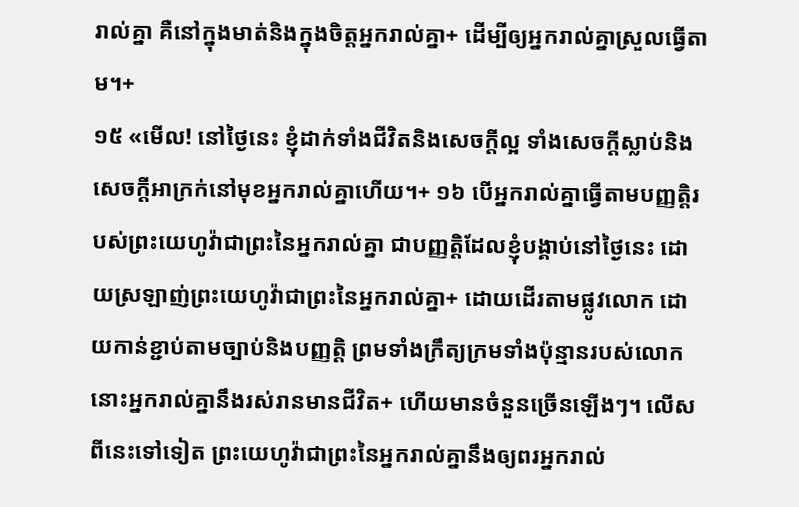រាល់គ្នា គឺនៅក្នុងមាត់និងក្នុងចិត្តអ្នករាល់គ្នា+ ដើម្បីឲ្យអ្នករាល់គ្នាស្រួលធ្វើតាម។+
១៥ «មើល! នៅថ្ងៃនេះ ខ្ញុំដាក់ទាំងជីវិតនិងសេចក្ដីល្អ ទាំងសេចក្ដីស្លាប់និងសេចក្ដីអាក្រក់នៅមុខអ្នករាល់គ្នាហើយ។+ ១៦ បើអ្នករាល់គ្នាធ្វើតាមបញ្ញត្តិរបស់ព្រះយេហូវ៉ាជាព្រះនៃអ្នករាល់គ្នា ជាបញ្ញត្តិដែលខ្ញុំបង្គាប់នៅថ្ងៃនេះ ដោយស្រឡាញ់ព្រះយេហូវ៉ាជាព្រះនៃអ្នករាល់គ្នា+ ដោយដើរតាមផ្លូវលោក ដោយកាន់ខ្ជាប់តាមច្បាប់និងបញ្ញត្តិ ព្រមទាំងក្រឹត្យក្រមទាំងប៉ុន្មានរបស់លោក នោះអ្នករាល់គ្នានឹងរស់រានមានជីវិត+ ហើយមានចំនួនច្រើនឡើងៗ។ លើសពីនេះទៅទៀត ព្រះយេហូវ៉ាជាព្រះនៃអ្នករាល់គ្នានឹងឲ្យពរអ្នករាល់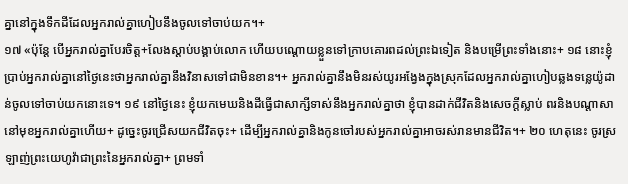គ្នានៅក្នុងទឹកដីដែលអ្នករាល់គ្នាហៀបនឹងចូលទៅចាប់យក។+
១៧ «ប៉ុន្តែ បើអ្នករាល់គ្នាបែរចិត្ត+លែងស្ដាប់បង្គាប់លោក ហើយបណ្ដោយខ្លួនទៅក្រាបគោរពដល់ព្រះឯទៀត និងបម្រើព្រះទាំងនោះ+ ១៨ នោះខ្ញុំប្រាប់អ្នករាល់គ្នានៅថ្ងៃនេះថាអ្នករាល់គ្នានឹងវិនាសទៅជាមិនខាន។+ អ្នករាល់គ្នានឹងមិនរស់យូរអង្វែងក្នុងស្រុកដែលអ្នករាល់គ្នាហៀបឆ្លងទន្លេយ៉ូដាន់ចូលទៅចាប់យកនោះទេ។ ១៩ នៅថ្ងៃនេះ ខ្ញុំយកមេឃនិងដីធ្វើជាសាក្សីទាស់នឹងអ្នករាល់គ្នាថា ខ្ញុំបានដាក់ជីវិតនិងសេចក្ដីស្លាប់ ពរនិងបណ្ដាសានៅមុខអ្នករាល់គ្នាហើយ+ ដូច្នេះចូរជ្រើសយកជីវិតចុះ+ ដើម្បីអ្នករាល់គ្នានិងកូនចៅរបស់អ្នករាល់គ្នាអាចរស់រានមានជីវិត។+ ២០ ហេតុនេះ ចូរស្រឡាញ់ព្រះយេហូវ៉ាជាព្រះនៃអ្នករាល់គ្នា+ ព្រមទាំ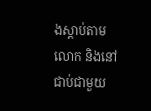ងស្ដាប់តាមលោក និងនៅជាប់ជាមួយ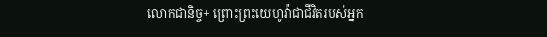លោកជានិច្ច+ ព្រោះព្រះយេហូវ៉ាជាជីវិតរបស់អ្នក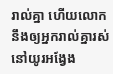រាល់គ្នា ហើយលោកនឹងឲ្យអ្នករាល់គ្នារស់នៅយូរអង្វែង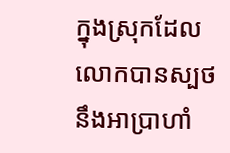ក្នុងស្រុកដែលលោកបានស្បថនឹងអាប្រាហាំ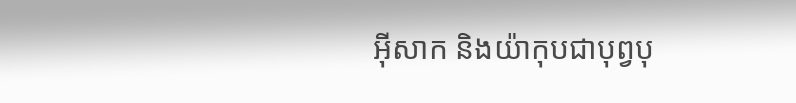អ៊ីសាក និងយ៉ាកុបជាបុព្វបុ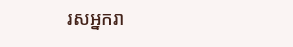រសអ្នករា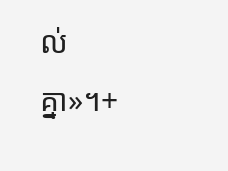ល់គ្នា»។+